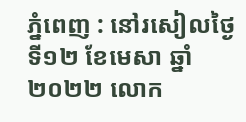ភ្នំពេញ : នៅរសៀលថ្ងៃទី១២ ខែមេសា ឆ្នាំ២០២២ លោក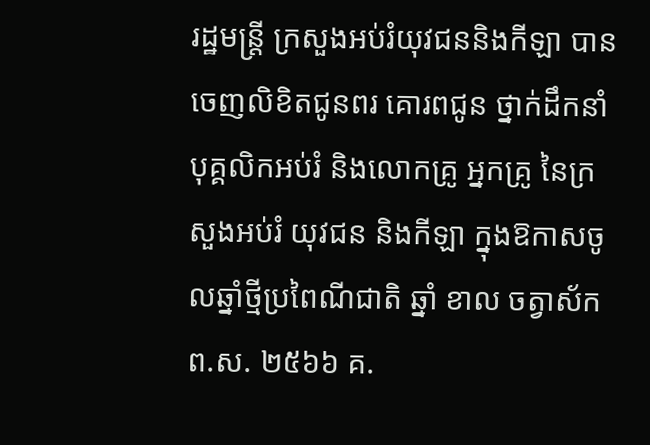រដ្ឋមន្ត្រី ក្រសួងអប់រំយុវជននិងកីឡា បានចេញលិខិតជូនពរ គោរពជូន ថ្នាក់ដឹកនាំ បុគ្គលិកអប់រំ និងលោកគ្រូ អ្នកគ្រូ នៃក្រសួងអប់រំ យុវជន និងកីឡា ក្នុងឱកាសចូលឆ្នាំថ្មីប្រពៃណីជាតិ ឆ្នាំ ខាល ចត្វាស័ក ព.ស. ២៥៦៦ គ.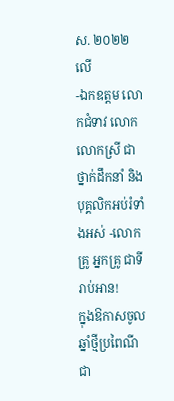ស. ២០២២លើ
-ឯកឧត្តម លោកជំទាវ លោក លោកស្រី ជាថ្នាក់ដឹកនាំ និងបុគ្គលិកអប់រំទាំងអស់ -លោកគ្រូ អ្នកគ្រូ ជាទីរាប់អាន!
ក្នុងឱកាសចូលឆ្នាំថ្មីប្រពៃណីជា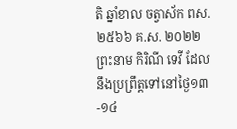តិ ឆ្នាំខាល ចត្វាស័ក ពស. ២៥៦៦ គ.ស. ២០២២ ព្រះនាម កិរិណី ទេវី ដែលនឹងប្រព្រឹត្តទៅនៅថ្ងៃ១៣-១៤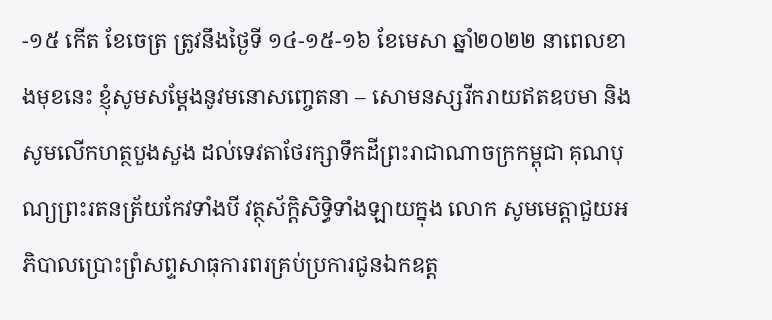-១៥ កើត ខែចេត្រ ត្រូវនឹងថ្ងៃទី ១៤-១៥-១៦ ខែមេសា ឆ្នាំ២០២២ នាពេលខាងមុខនេះ ខ្ញុំសូមសម្តែងនូវមនោសញ្ចេតនា – សោមនស្សរីករាយឥតឧបមា និងសូមលើកហត្ថបួងសួង ដល់ទេវតាថែរក្សាទឹកដីព្រះរាជាណាចក្រកម្ពុជា គុណបុណ្យព្រះរតនត្រ័យកែវទាំងបី វត្ថុស័ក្តិសិទ្ធិទាំងឡាយក្នុង លោក សូមមេត្តាជួយអភិបាលប្រោះព្រំសព្ទសាធុការពរគ្រប់ប្រការជូនឯកឧត្ត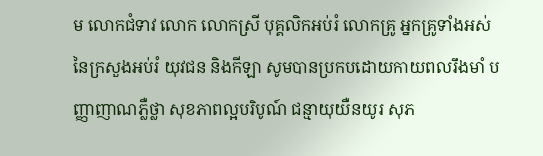ម លោកជំទាវ លោក លោកស្រី បុគ្គលិកអប់រំ លោកគ្រូ អ្នកគ្រូទាំងអស់ នៃក្រសួងអប់រំ យុវជន និងកីឡា សូមបានប្រកបដោយកាយពលរឹងមាំ បញ្ញាញាណភ្លឺថ្លា សុខភាពល្អបរិបូណ៍ ជន្មាយុយឺនយូរ សុភ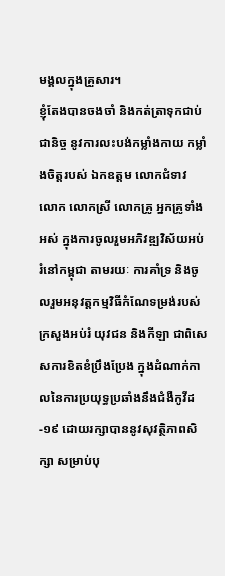មង្គលក្នុងគ្រួសារ។
ខ្ញុំតែងបានចងចាំ និងកត់ត្រាទុកជាប់ជានិច្ច នូវការលះបង់កម្លាំងកាយ កម្លាំងចិត្តរបស់ ឯកឧត្តម លោកជំទាវ លោក លោកស្រី លោកគ្រូ អ្នកគ្រូទាំងអស់ ក្នុងការចូលរួមអភិវឌ្ឍវិស័យអប់រំនៅកម្ពុជា តាមរយៈ ការគាំទ្រ និងចូលរួមអនុវត្តកម្មវិធីកំណែទម្រង់របស់ក្រសួងអប់រំ យុវជន និងកីឡា ជាពិសេសការខិតខំប្រឹងប្រែង ក្នុងដំណាក់កាលនៃការប្រយុទ្ធប្រឆាំងនឹងជំងឺកូវីដ-១៩ ដោយរក្សាបាននូវសុវត្ថិភាពសិក្សា សម្រាប់បុ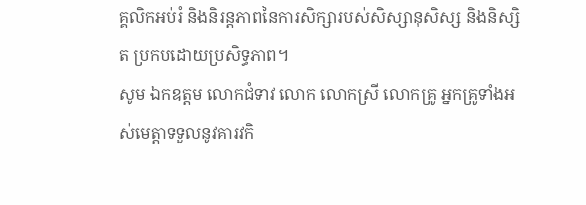គ្គលិកអប់រំ និងនិរន្តភាពនៃការសិក្សារបស់សិស្សានុសិស្ស និងនិស្សិត ប្រកបដោយប្រសិទ្ធភាព។
សូម ឯកឧត្តម លោកជំទាវ លោក លោកស្រី លោកគ្រូ អ្នកគ្រូទាំងអស់មេត្តាទទួលនូវគារវកិ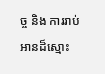ច្ច និង ការរាប់អានដ៏ស្មោះ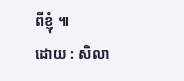ពីខ្ញុំ ៕
ដោយ : សិលា